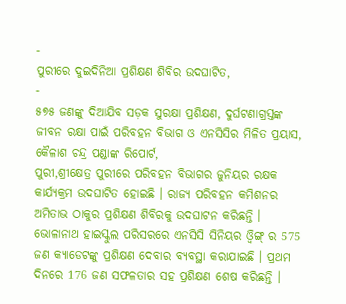-
ପୁରୀରେ ଦୁଇଦିନିଆ ପ୍ରଶିକ୍ଷଣ ଶିବିର ଉଦଘାଟିତ,
-
୫୭୫ ଜଣଙ୍କୁ ଦିଆଯିବ ସଡ଼କ ସୁରକ୍ଷା ପ୍ରଶିକ୍ଷଣ, ଦୁର୍ଘଟଣାଗ୍ରସ୍ତଙ୍କ ଜୀବନ ରକ୍ଷା ପାଇଁ ପରିବହନ ବିଭାଗ ଓ ଏନସିସିର ମିଳିତ ପ୍ରୟାସ,
କୈଳାଶ ଚନ୍ଦ୍ର ପଣ୍ଡାଙ୍କ ରିପୋର୍ଟ,
ପୁରୀ,ଶ୍ରୀକ୍ଷେତ୍ର ପୁରୀରେ ପରିବହନ ବିଭାଗର ଜୁନିୟର ରକ୍ଷକ କାର୍ଯ୍ୟକ୍ରମ ଉଦଘାଟିତ ହୋଇଛି । ରାଜ୍ୟ ପରିବହନ କମିଶନର ଅମିତାଭ ଠାକୁର ପ୍ରଶିକ୍ଷଣ ଶିବିରକୁ ଉଦଘାଟନ କରିଛନ୍ତି । ଭୋଳାନାଥ ହାଇସ୍କୁଲ ପରିସରରେ ଏନସିସି ସିନିୟର ଓ୍ୱିଙ୍ଗ୍ ର 575 ଜଣ କ୍ୟାଡେଟଙ୍କୁ ପ୍ରଶିକ୍ଷଣ ଦେବାର ବ୍ୟବସ୍ଥା କରାଯାଇଛି । ପ୍ରଥମ ଦିନରେ 176 ଜଣ ସଫଳତାର ସହ ପ୍ରଶିକ୍ଷଣ ଶେଷ କରିଛନ୍ତି ।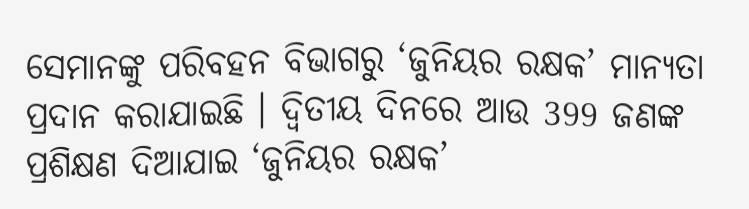ସେମାନଙ୍କୁ ପରିବହନ ବିଭାଗରୁ ‘ଜୁନିୟର ରକ୍ଷକ’ ମାନ୍ୟତା ପ୍ରଦାନ କରାଯାଇଛି । ଦ୍ୱିତୀୟ ଦିନରେ ଆଉ 399 ଜଣଙ୍କ ପ୍ରଶିକ୍ଷଣ ଦିଆଯାଇ ‘ଜୁନିୟର ରକ୍ଷକ’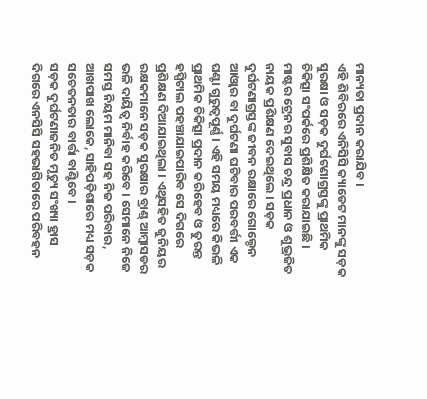ମାନ୍ୟତା ପ୍ରଦାନ କରାଯିବ ।
ଏହି ଶିବିରରେ ଏନିସିସି କ୍ୟାଡେଟ ମାନଙ୍କୁ ସଡ଼କ ସୁରକ୍ଷା ଓ ସଡ଼କ ଦୁର୍ଘଟଣାଗ୍ରସ୍ତଙ୍କୁ ପ୍ରାଥମିକ ଚିକିତ୍ସା ସଂପର୍କରେ ପ୍ରଶିକ୍ଷିତ କରାଯାଇଛି । ମାଷ୍ଟର ଟ୍ରେନର ସୁବାସ ଚନ୍ଦ୍ର ପ୍ରଧାନ ଓ ଶୁଭ୍ରଜିତ ନାୟକ ପ୍ରଶିକ୍ଷଣ ଦେଇଥିଲେ । ସଡ଼କ ଦୁର୍ଘଟଣାଗ୍ରସ୍ତଙ୍କ ଜୀବନ ରକ୍ଷାରେ ଗୋଲ୍ଡେନ ଆଓ୍ୱାର ବା ଦୁର୍ଘଟଣା ଘଟିବାର ପରବର୍ତ୍ତୀ ଏକ ଘଣ୍ଟା ଗୁରୁତ୍ୱପୂର୍ଣ୍ଣ । ଏହି ସମୟ ମଧ୍ୟରେ କିଭଳି ପ୍ରାଥମିକ ଚିକିତ୍ସା ପ୍ରଦାନ କରିହେବ ଓ ତୁରନ୍ତ ହସ୍ପିଟାଲ ପହଞ୍ଚାଯାଇପାରିବ ସେ ଦିଗରେ ପ୍ରଶିକ୍ଷଣ ଦିଆଯାଇଥିଲା । ଏଥିସହିତ ଜୁନିୟର ରକ୍ଷକମାନେ ସଡ଼କ ସୁରକ୍ଷାର ବ୍ରାଣ୍ଡ୍ ଆମ୍ବାସଡର ଭଳି ଦାୟିତ୍ୱ ନିର୍ବାହ କରିବେ । ସେମାନେ ନିଜେ ସମସ୍ତ ନିୟମ ମାନିବା ସହ ନିଜ ପରିବାର, ଆଖପାଖ ଲୋକେ, ସାହିପଡ଼ିଶାରେ ମଧ୍ୟ ସଡ଼କ ସଚେତନତାର ବାର୍ତ୍ତା ବାଣ୍ଟିବେ ।
ସଡ଼କ ଦୁର୍ଘଟଣାଜନିତ ମୃତ୍ୟୁ ସଂଖ୍ୟା ହ୍ରାସ ଦିଗରେ ଏନସିସି ସହଭାଗିତାରେ ପରିବହନ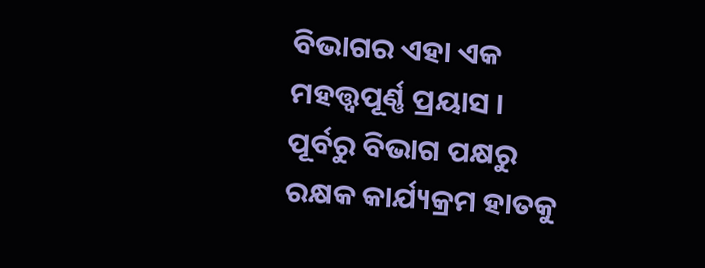ବିଭାଗର ଏହା ଏକ ମହତ୍ତ୍ୱପୂର୍ଣ୍ଣ ପ୍ରୟାସ । ପୂର୍ବରୁ ବିଭାଗ ପକ୍ଷରୁ ରକ୍ଷକ କାର୍ଯ୍ୟକ୍ରମ ହାତକୁ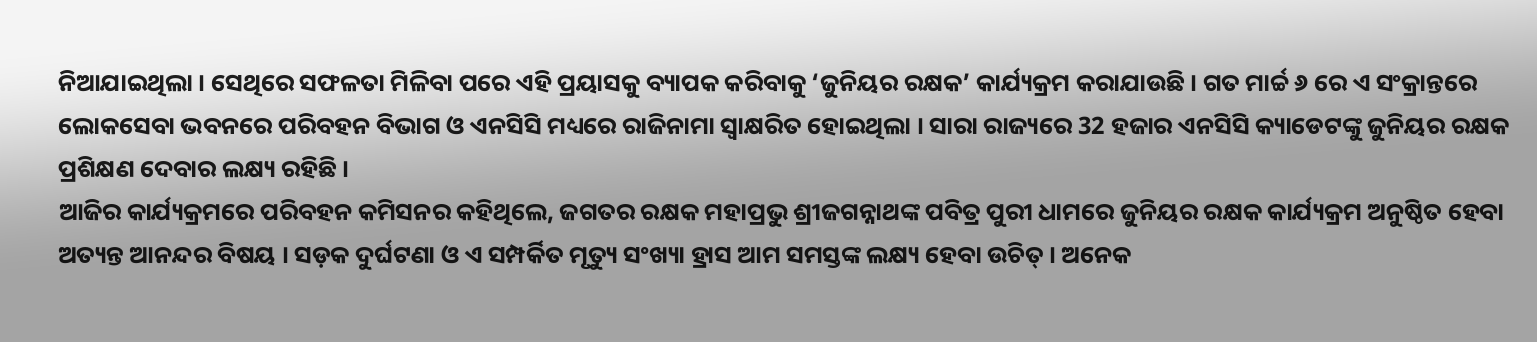ନିଆଯାଇଥିଲା । ସେଥିରେ ସଫଳତା ମିଳିବା ପରେ ଏହି ପ୍ରୟାସକୁ ବ୍ୟାପକ କରିବାକୁ ‘ଜୁନିୟର ରକ୍ଷକ’ କାର୍ଯ୍ୟକ୍ରମ କରାଯାଉଛି । ଗତ ମାର୍ଚ୍ଚ ୬ ରେ ଏ ସଂକ୍ରାନ୍ତରେ ଲୋକସେବା ଭବନରେ ପରିବହନ ବିଭାଗ ଓ ଏନସିସି ମଧ୍ୟରେ ରାଜିନାମା ସ୍ୱାକ୍ଷରିତ ହୋଇଥିଲା । ସାରା ରାଜ୍ୟରେ 32 ହଜାର ଏନସିସି କ୍ୟାଡେଟଙ୍କୁ ଜୁନିୟର ରକ୍ଷକ ପ୍ରଶିକ୍ଷଣ ଦେବାର ଲକ୍ଷ୍ୟ ରହିଛି ।
ଆଜିର କାର୍ଯ୍ୟକ୍ରମରେ ପରିବହନ କମିସନର କହିଥିଲେ, ଜଗତର ରକ୍ଷକ ମହାପ୍ରଭୁ ଶ୍ରୀଜଗନ୍ନାଥଙ୍କ ପବିତ୍ର ପୁରୀ ଧାମରେ ଜୁନିୟର ରକ୍ଷକ କାର୍ଯ୍ୟକ୍ରମ ଅନୁଷ୍ଠିତ ହେବା ଅତ୍ୟନ୍ତ ଆନନ୍ଦର ବିଷୟ । ସଡ଼କ ଦୁର୍ଘଟଣା ଓ ଏ ସମ୍ପର୍କିତ ମୃତ୍ୟୁ ସଂଖ୍ୟା ହ୍ରାସ ଆମ ସମସ୍ତଙ୍କ ଲକ୍ଷ୍ୟ ହେବା ଉଚିତ୍ । ଅନେକ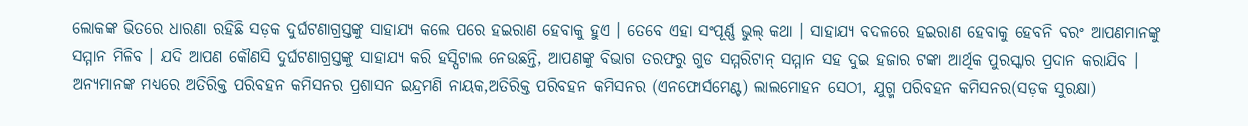ଲୋକଙ୍କ ଭିତରେ ଧାରଣା ରହିଛି ସଡ଼କ ଦୁର୍ଘଟଣାଗ୍ରସ୍ତଙ୍କୁ ସାହାଯ୍ୟ କଲେ ପରେ ହଇରାଣ ହେବାକୁ ହୁଏ । ତେବେ ଏହା ସଂପୂର୍ଣ୍ଣ ଭୁଲ୍ କଥା । ସାହାଯ୍ୟ ବଦଳରେ ହଇରାଣ ହେବାକୁ ହେବନି ବରଂ ଆପଣମାନଙ୍କୁ ସମ୍ମାନ ମିଳିବ । ଯଦି ଆପଣ କୌଣସି ଦୁର୍ଘଟଣାଗ୍ରସ୍ତଙ୍କୁ ସାହାଯ୍ୟ କରି ହସ୍ପିଟାଲ ନେଉଛନ୍ତି, ଆପଣଙ୍କୁ ବିଭାଗ ତରଫରୁ ଗୁଡ ସମ୍ମରିଟାନ୍ ସମ୍ମାନ ସହ ଦୁଇ ହଜାର ଟଙ୍କା ଆର୍ଥିକ ପୁରସ୍କାର ପ୍ରଦାନ କରାଯିବ । ଅନ୍ୟମାନଙ୍କ ମଧ୍ୟରେ ଅତିରିକ୍ତ ପରିବହନ କମିସନର ପ୍ରଶାସନ ଇନ୍ଦ୍ରମଣି ନାୟକ,ଅତିରିକ୍ତ ପରିବହନ କମିସନର (ଏନଫୋର୍ସମେଣ୍ଟ) ଲାଲମୋହନ ସେଠୀ, ଯୁଗ୍ମ ପରିବହନ କମିସନର(ସଡ଼କ ସୁରକ୍ଷା)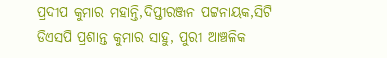ପ୍ରଦୀପ କୁମାର ମହାନ୍ତି,ଦିପ୍ତୀରଞ୍ଜନ ପଟ୍ଟନାୟକ,ସିଟି ଡିଏସପି ପ୍ରଶାନ୍ତ କୁମାର ସାହୁ, ପୁରୀ ଆଞ୍ଚଳିକ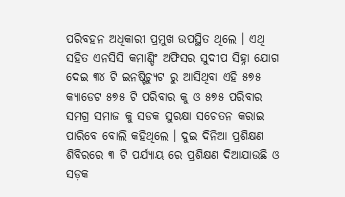ପରିବହନ ଅଧିକାରୀ ପ୍ରମୁଖ ଉପସ୍ଥିତ ଥିଲେ । ଏଥି ସହିତ ଏନସିସି କମାଣ୍ଡିଂ ଅଫିସର ସୁଦୀପ ସିହ୍ନା ଯୋଗ ଦେଇ ୩୪ ଟି ଇନଷ୍ଟିଚ୍ୟୁଟ ରୁ ଆସିଥିବା ଏହି ୫୭୫ କ୍ୟାଡେଟ ୫୭୫ ଟି ପରିବାର କୁ ଓ ୫୭୫ ପରିବାର ସମଗ୍ର ସମାଜ କୁ ସଡକ ସୁରକ୍ଷା ସଚେତନ କରାଇ ପାରିବେ ବୋଲି କହିଥିଲେ । ଦୁଇ ଦିନିଆ ପ୍ରଶିକ୍ଷଣ ଶିବିରରେ ୩ ଟି ପର୍ଯ୍ୟାୟ ରେ ପ୍ରଶିକ୍ଷଣ ଦିଆଯାଉଛି ଓ ସଡ଼କ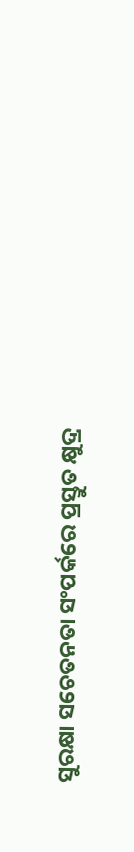ସୁରକ୍ଷା ସଚେତନତା ସଂପର୍କରେ ପ୍ରସ୍ତୁତ କ୍ଷୁଦ୍ର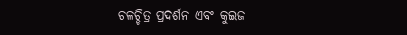ଚଳଚ୍ଚିତ୍ର ପ୍ରଦର୍ଶନ ଏବଂ କୁଇଜ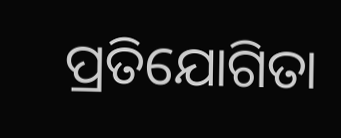ପ୍ରତିଯୋଗିତା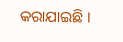କରାଯାଇଛି ।